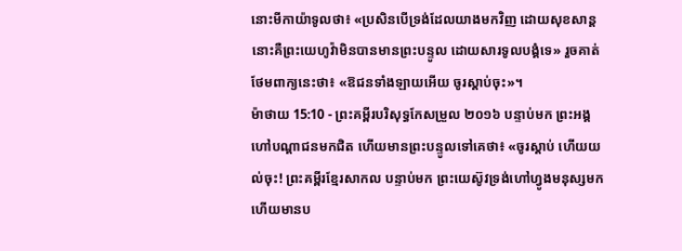នោះមីកាយ៉ាទូលថា៖ «ប្រសិនបើទ្រង់ដែលយាងមកវិញ ដោយសុខសាន្ត នោះគឺព្រះយេហូវ៉ាមិនបានមានព្រះបន្ទូល ដោយសារទូលបង្គំទេ» រួចគាត់ថែមពាក្យនេះថា៖ «ឱជនទាំងឡាយអើយ ចូរស្តាប់ចុះ»។
ម៉ាថាយ 15:10 - ព្រះគម្ពីរបរិសុទ្ធកែសម្រួល ២០១៦ បន្ទាប់មក ព្រះអង្គហៅបណ្តាជនមកជិត ហើយមានព្រះបន្ទូលទៅគេថា៖ «ចូរស្តាប់ ហើយយល់ចុះ! ព្រះគម្ពីរខ្មែរសាកល បន្ទាប់មក ព្រះយេស៊ូវទ្រង់ហៅហ្វូងមនុស្សមក ហើយមានប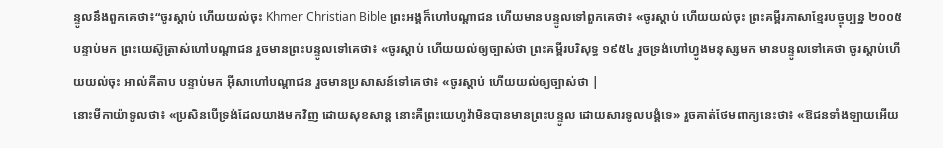ន្ទូលនឹងពួកគេថា៖“ចូរស្ដាប់ ហើយយល់ចុះ Khmer Christian Bible ព្រះអង្គក៏ហៅបណ្ដាជន ហើយមានបន្ទូលទៅពួកគេថា៖ «ចូរស្ដាប់ ហើយយល់ចុះ ព្រះគម្ពីរភាសាខ្មែរបច្ចុប្បន្ន ២០០៥ បន្ទាប់មក ព្រះយេស៊ូត្រាស់ហៅបណ្ដាជន រួចមានព្រះបន្ទូលទៅគេថា៖ «ចូរស្ដាប់ ហើយយល់ឲ្យច្បាស់ថា ព្រះគម្ពីរបរិសុទ្ធ ១៩៥៤ រួចទ្រង់ហៅហ្វូងមនុស្សមក មានបន្ទូលទៅគេថា ចូរស្តាប់ហើយយល់ចុះ អាល់គីតាប បន្ទាប់មក អ៊ីសាហៅបណ្ដាជន រួចមានប្រសាសន៍ទៅគេថា៖ «ចូរស្ដាប់ ហើយយល់ឲ្យច្បាស់ថា |
នោះមីកាយ៉ាទូលថា៖ «ប្រសិនបើទ្រង់ដែលយាងមកវិញ ដោយសុខសាន្ត នោះគឺព្រះយេហូវ៉ាមិនបានមានព្រះបន្ទូល ដោយសារទូលបង្គំទេ» រួចគាត់ថែមពាក្យនេះថា៖ «ឱជនទាំងឡាយអើយ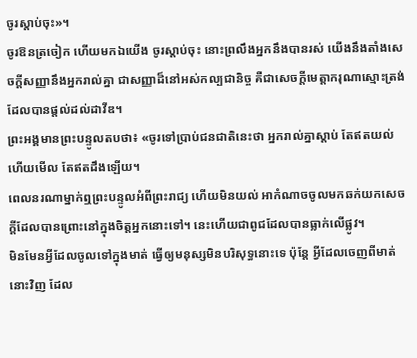ចូរស្តាប់ចុះ»។
ចូរឱនត្រចៀក ហើយមកឯយើង ចូរស្តាប់ចុះ នោះព្រលឹងអ្នកនឹងបានរស់ យើងនឹងតាំងសេចក្ដីសញ្ញានឹងអ្នករាល់គ្នា ជាសញ្ញាដ៏នៅអស់កល្បជានិច្ច គឺជាសេចក្ដីមេត្តាករុណាស្មោះត្រង់ ដែលបានផ្តល់ដល់ដាវីឌ។
ព្រះអង្គមានព្រះបន្ទូលតបថា៖ «ចូរទៅប្រាប់ជនជាតិនេះថា អ្នករាល់គ្នាស្តាប់ តែឥតយល់ ហើយមើល តែឥតដឹងឡើយ។
ពេលនរណាម្នាក់ឮព្រះបន្ទូលអំពីព្រះរាជ្យ ហើយមិនយល់ អាកំណាចចូលមកឆក់យកសេចក្តីដែលបានព្រោះនៅក្នុងចិត្តអ្នកនោះទៅ។ នេះហើយជាពូជដែលបានធ្លាក់លើផ្លូវ។
មិនមែនអ្វីដែលចូលទៅក្នុងមាត់ ធ្វើឲ្យមនុស្សមិនបរិសុទ្ធនោះទេ ប៉ុន្តែ អ្វីដែលចេញពីមាត់នោះវិញ ដែល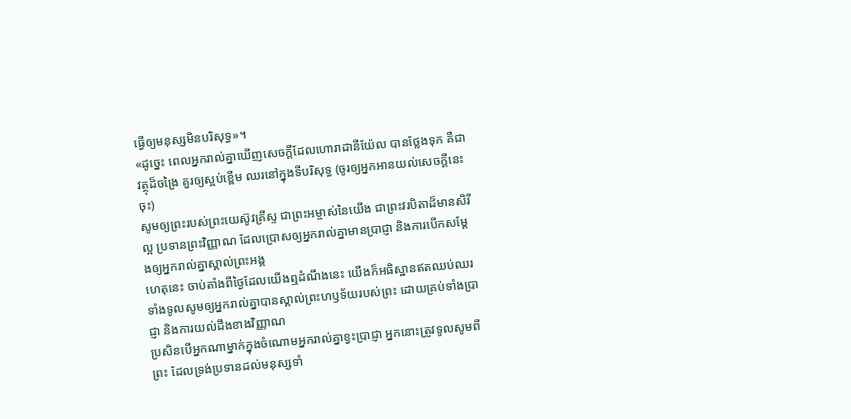ធ្វើឲ្យមនុស្សមិនបរិសុទ្ធ»។
«ដូច្នេះ ពេលអ្នករាល់គ្នាឃើញសេចក្តីដែលហោរាដានីយ៉ែល បានថ្លែងទុក គឺជាវត្ថុដ៏ចង្រៃ គួរឲ្យស្អប់ខ្ពើម ឈរនៅក្នុងទីបរិសុទ្ធ (ចូរឲ្យអ្នកអានយល់សេចក្ដីនេះចុះ)
សូមឲ្យព្រះរបស់ព្រះយេស៊ូវគ្រីស្ទ ជាព្រះអម្ចាស់នៃយើង ជាព្រះវរបិតាដ៏មានសិរីល្អ ប្រទានព្រះវិញ្ញាណ ដែលប្រោសឲ្យអ្នករាល់គ្នាមានប្រាជ្ញា និងការបើកសម្ដែងឲ្យអ្នករាល់គ្នាស្គាល់ព្រះអង្គ
ហេតុនេះ ចាប់តាំងពីថ្ងៃដែលយើងឮដំណឹងនេះ យើងក៏អធិស្ឋានឥតឈប់ឈរ ទាំងទូលសូមឲ្យអ្នករាល់គ្នាបានស្គាល់ព្រះហឫទ័យរបស់ព្រះ ដោយគ្រប់ទាំងប្រាជ្ញា និងការយល់ដឹងខាងវិញ្ញាណ
ប្រសិនបើអ្នកណាម្នាក់ក្នុងចំណោមអ្នករាល់គ្នាខ្វះប្រាជ្ញា អ្នកនោះត្រូវទូលសូមពីព្រះ ដែលទ្រង់ប្រទានដល់មនុស្សទាំ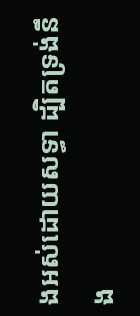ងអស់ដោយសទ្ធា ដ្បិតទ្រង់នឹង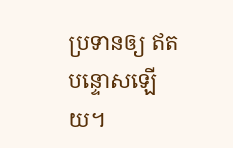ប្រទានឲ្យ ឥតបន្ទោសឡើយ។